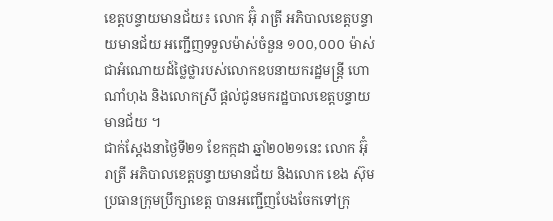ខេត្តបន្ទាយមានជ័យ៖ លោក អ៊ុំ រាត្រី អភិបាលខេត្តបន្ទាយមានជ័យ អញ្ជើញទទួលម៉ាស់ចំនួន ១០០,០០០ ម៉ាស់ ជាអំណោយដ៍ថ្លៃថ្លារបស់លោកឧបនាយករដ្ឋមន្ត្រី ហោ ណាំហុង និងលោកស្រី ផ្តល់ជូនមករដ្ឋបាលខេត្តបន្ទាយមានជ័យ ។
ជាក់ស្ដែងនាថ្ងៃទី២១ ខែកក្កដា ឆ្នាំ២០២១នេះ លោក អ៊ុំ រាត្រី អភិបាលខេត្តបន្ទាយមានជ័យ និងលោក ខេង ស៊ុម ប្រធានក្រុមប្រឹក្សាខេត្ត បានអញ្ជើញបែងចែកទៅក្រុ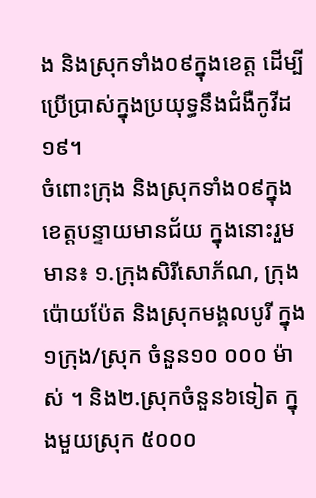ង និងស្រុកទាំង០៩ក្នុងខេត្ត ដើម្បីប្រើប្រាស់ក្នុងប្រយុទ្ធនឹងជំងឺកូវីដ១៩។
ចំពោះក្រុង និងស្រុកទាំង០៩ក្នុងខេត្តបន្ទាយមានជ័យ ក្នុងនោះរួមមាន៖ ១.ក្រុងសិរីសោភ័ណ, ក្រុងប៉ោយប៉ែត និងស្រុកមង្គលបូរី ក្នុង១ក្រុង/ស្រុក ចំនួន១០ ០០០ ម៉ាស់ ។ និង២.ស្រុកចំនួន៦ទៀត ក្នុងមួយស្រុក ៥០០០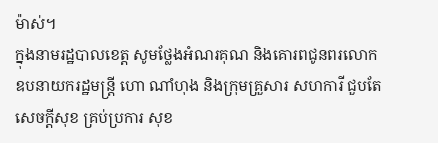ម៉ាស់។
ក្នុងនាមរដ្ឋបាលខេត្ត សូមថ្លែងអំណរគុណ និងគោរពជូនពរលោកឧបនាយករដ្ឋមន្ត្រី ហោ ណាំហុង និងក្រុមគ្រួសារ សហការី ជួបតែសេចក្ដីសុខ គ្រប់ប្រការ សុខ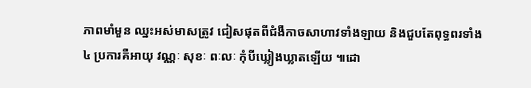ភាពមាំមួន ឈ្នះអស់មាសត្រូវ ជៀសផុតពីជំងឺកាចសាហាវទាំងឡាយ និងជួបតែពុទ្ធពរទាំង ៤ ប្រការគឺអាយុ វណ្ណៈ សុខៈ ពៈលៈ កុំបីឃ្លៀងឃ្លាតឡើយ ៕ដោ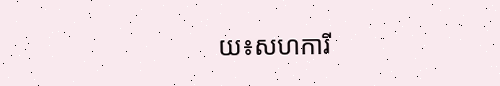យ៖សហការី